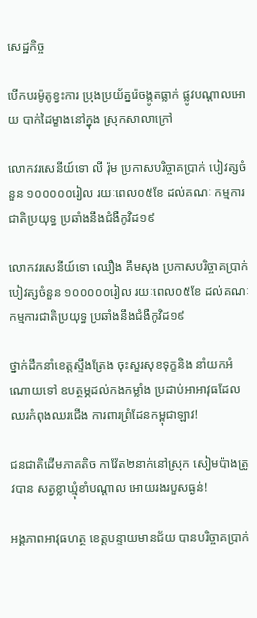សេដ្ឋកិច្ច

បើកបរម៉ូតូខ្វះការ ប្រុងប្រយ័ត្នរ៉េចង្កូតធ្លាក់ ផ្លូវបណ្តាលអោយ បាក់ដៃម្ខាងនៅក្នុង ស្រុកសាលាក្រៅ

លោកវរសេនីយ៍ទោ លី រ៉ុម ប្រកាសបរិច្ចាគប្រាក់ បៀវត្សចំនួន ១០០០០០រៀល រយៈពេល០៥ខែ ដល់គណៈ កម្មការជាតិប្រយុទ្ធ ប្រឆាំងនឹងជំងឺកូវិដ១៩

លោកវរសេនីយ៍ទោ ឈឿង គឹមសុង ប្រកាសបរិច្ចាគប្រាក់ បៀវត្សចំនួន ១០០០០០រៀល រយៈពេល០៥ខែ ដល់គណៈ កម្មការជាតិប្រយុទ្ធ ប្រឆាំងនឹងជំងឺកូវិដ១៩

ថ្នាក់ដឹកនាំខេត្តស្ទឹងត្រែង ចុះសួរសុខទុក្ខនិង នាំយកអំណោយទៅ ឧបត្ថម្ភដល់កងកម្លាំង ប្រដាប់អាអាវុធដែល ឈរកំពុងឈរជើង ការពារព្រំដែនកម្ពុជាឡាវ!

ជនជាតិដើមភាគតិច កាវ៉ែត២នាក់នៅស្រុក សៀមប៉ាងត្រូវបាន សត្វខ្លាឃ្មុំខាំបណ្តាល អោយរងរបួសធ្ងន់!

អង្គភាពអាវុធហត្ថ ខេត្តបន្ទាយមានជ័យ បានបរិច្ចាគប្រាក់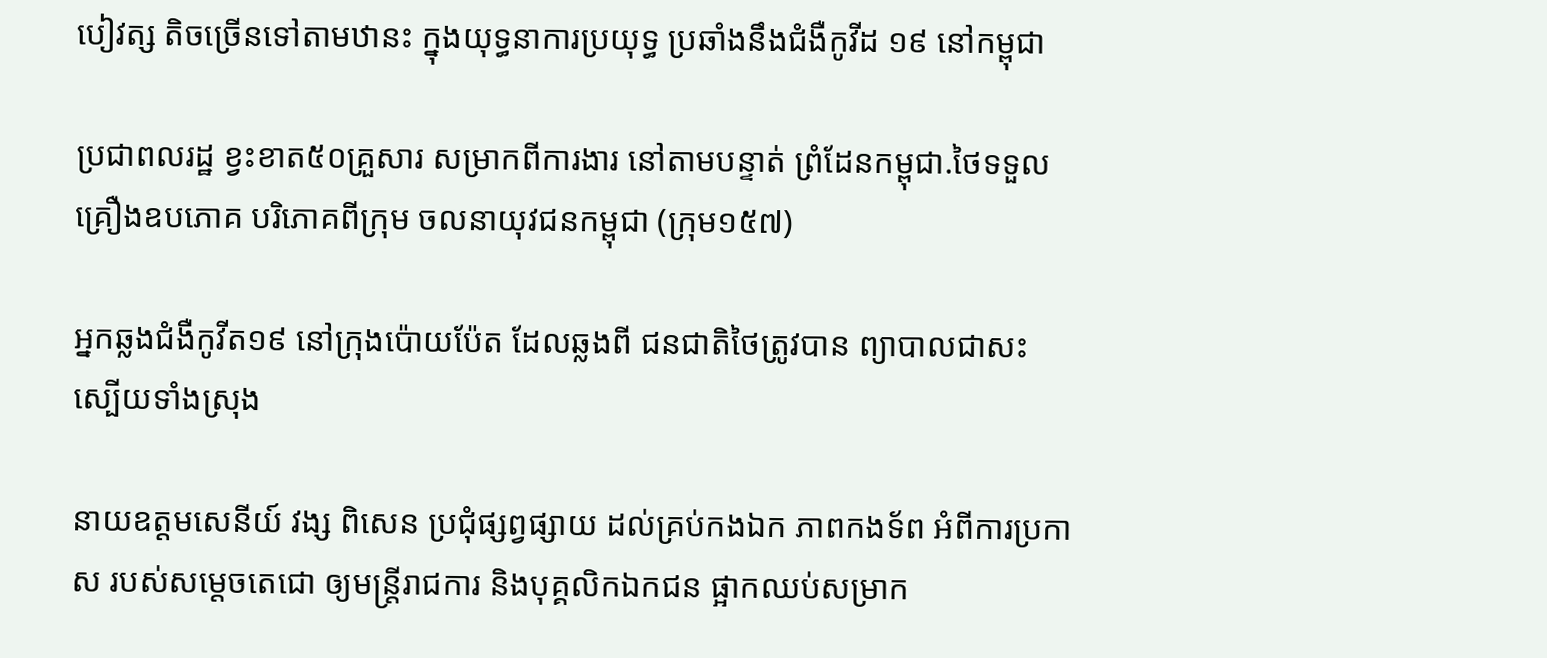បៀវត្ស តិចច្រើនទៅតាមឋានះ ក្នុងយុទ្ធនាការប្រយុទ្ធ ប្រឆាំងនឹងជំងឺកូវីដ ១៩ នៅកម្ពុជា

ប្រជាពលរដ្ឋ ខ្វះខាត៥០គ្រួសារ សម្រាកពីការងារ នៅតាមបន្ទាត់ ព្រំដែនកម្ពុជា.ថៃទទួលគ្រឿងឧបភោគ បរិភោគពីក្រុម ចលនាយុវជនកម្ពុជា (ក្រុម១៥៧)

អ្នកឆ្លងជំងឺកូវីត១៩ នៅក្រុងប៉ោយប៉ែត ដែលឆ្លងពី ជនជាតិថៃត្រូវបាន ព្យាបាលជាសះ ស្បើយទាំងស្រុង

នាយឧត្ដមសេនីយ៍ វង្ស ពិសេន ប្រជុំផ្សព្វផ្សាយ ដល់គ្រប់កងឯក ភាពកងទ័ព អំពីការប្រកាស របស់សម្តេចតេជោ ឲ្យមន្ត្រីរាជការ និងបុគ្គលិកឯកជន ផ្អាកឈប់សម្រាក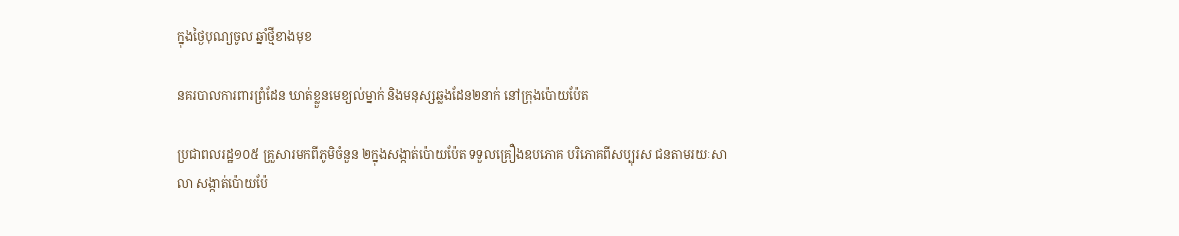ក្នុងថ្ងៃបុណ្យចូល ឆ្នាំថ្មីខាងមុខ

នគរបាលការពារព្រំដែន ឃាត់ខ្លួនមេខ្យល់ម្នាក់ និងមនុស្សឆ្លងដែន២នាក់ នៅក្រុងប៉ោយប៉ែត

ប្រជាពលរដ្ឋ១០៥ គ្រួសារមកពីភូមិចំនួន ២ក្នុងសង្កាត់ប៉ោយប៉ែត ទទួលគ្រឿងឧបភោគ បរិភោគពីសប្បុរស ជនតាមរយៈសាលា សង្កាត់ប៉ោយប៉ែ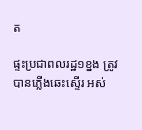ត

ផ្ទះប្រជាពលរដ្ឋ១ខ្នង ត្រូវបានភ្លើងឆេះស្ទើរ អស់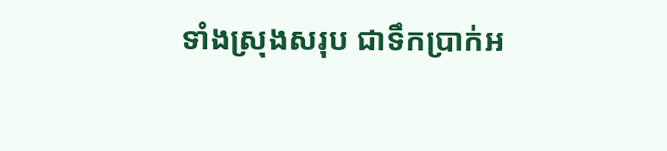ទាំងស្រុងសរុប ជាទឹកប្រាក់អ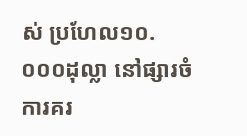ស់ ប្រហែល១០.០០០ដុល្លា នៅផ្សារចំការគរ